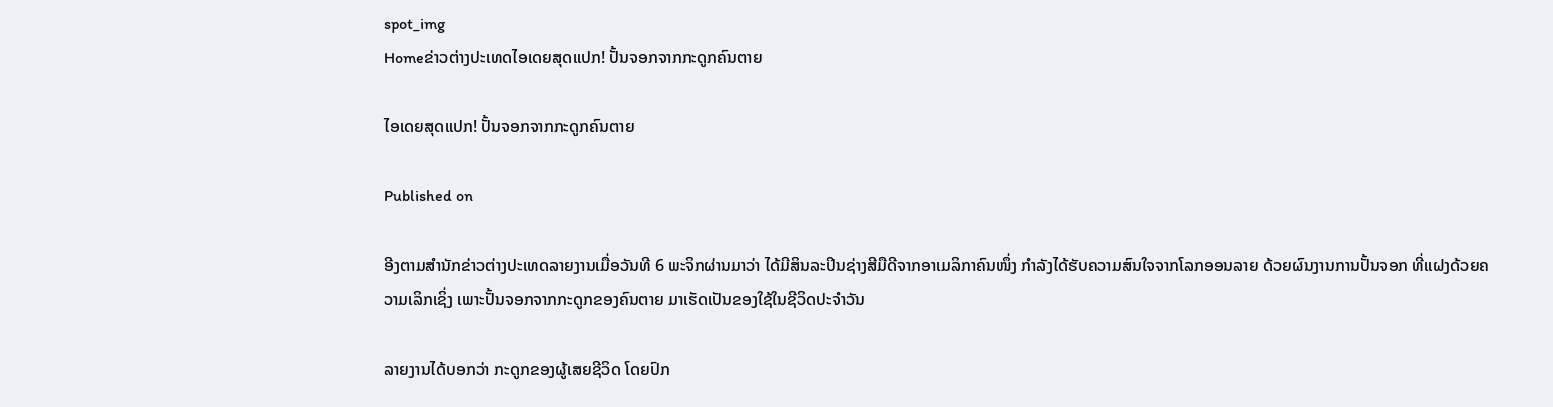spot_img
Homeຂ່າວຕ່າງປະເທດໄອເດຍສຸດແປກ! ປັ້ນຈອກຈາກກະດູກຄົນຕາຍ

ໄອເດຍສຸດແປກ! ປັ້ນຈອກຈາກກະດູກຄົນຕາຍ

Published on

ອີງຕາມສໍານັກຂ່າວຕ່າງປະເທດລາຍງານເມື່ອວັນທີ 6 ພະຈິກຜ່ານມາວ່າ ໄດ້ມີສິນລະປິນຊ່າງສີມືດີຈາກອາເມລິກາຄົນໜຶ່ງ ກຳລັງໄດ້ຮັບຄວາມສົນໃຈຈາກໂລກອອນລາຍ ດ້ວຍຜົນງານການປັ້ນຈອກ ທີ່ແຝງດ້ວຍຄວາມເລິກເຊິ່ງ ເພາະປັ້ນຈອກຈາກກະດູກຂອງຄົນຕາຍ ມາເຮັດເປັນຂອງໃຊ້ໃນຊີວິດປະຈຳວັນ

ລາຍງານໄດ້ບອກວ່າ ກະດູກຂອງຜູ້ເສຍຊີວິດ ໂດຍປົກ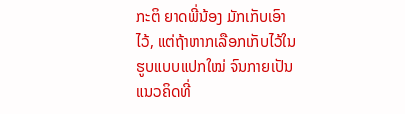ກະຕິ ຍາດພີ່ນ້ອງ ມັກເກັບເອົາໄວ້, ແຕ່ຖ້າຫາກເລືອກເກັບໄວ້ໃນຮູບແບບແປກໃໝ່ ຈົນກາຍເປັນແນວຄິດທີ່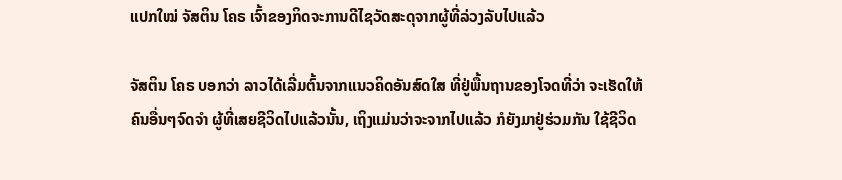ແປກໃໝ່ ຈັສຕິນ ໂຄຣ ເຈົ້າຂອງກິດຈະການດີໄຊວັດສະດຸຈາກຜູ້ທີ່ລ່ວງລັບໄປແລ້ວ

ຈັສຕິນ ໂຄຣ ບອກວ່າ ລາວໄດ້ເລີ່ມຕົ້ນຈາກແນວຄິດອັນສົດໃສ ທີ່ຢູ່ພື້ນຖານຂອງໂຈດທີ່ວ່າ ຈະເຮັດໃຫ້ຄົນອື່ນໆຈົດຈຳ ຜູ້ທີ່ເສຍຊີວິດໄປແລ້ວນັ້ນ, ເຖິງແມ່ນວ່າຈະຈາກໄປແລ້ວ ກໍຍັງມາຢູ່ຮ່ວມກັນ ໃຊ້ຊີວິດ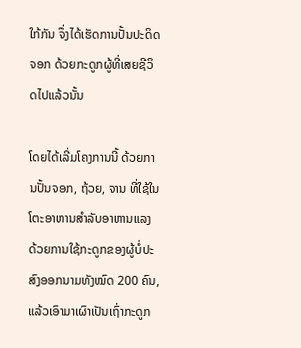ໃກ້ກັນ ຈຶ່ງໄດ້ເຮັດການປັ້ນປະດິດຈອກ ດ້ວຍກະດູກຜູ້ທີ່ເສຍຊີວິດໄປແລ້ວນັ້ນ

ໂດຍໄດ້ເລີ່ມໂຄງການນີ້ ດ້ວຍການປັ້ນຈອກ, ຖ້ວຍ, ຈານ ທີ່ໃຊ້ໃນໂຕະອາຫານສຳລັບອາຫານແລງ ດ້ວຍການໃຊ້ກະດູກຂອງຜູ້ບໍ່ປະສົງອອກນາມທັງໝົດ 200 ຄົນ, ແລ້ວເອົາມາເຜົາເປັນເຖົ່າກະດູກ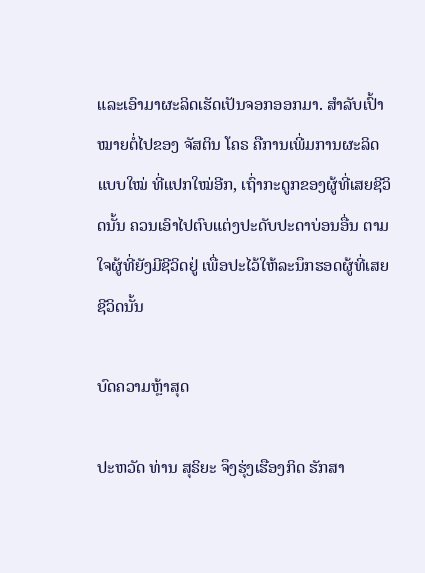ແລະເອົາມາຜະລິດເຮັດເປັນຈອກອອກມາ. ສຳລັບເປົ້າໝາຍຕໍ່ໄປຂອງ ຈັສຕິນ ໂຄຣ ຄືການເພີ່ມການຜະລິດແບບໃໝ່ ທີ່ແປກໃໝ່ອີກ, ເຖົ່າກະດູກຂອງຜູ້ທີ່ເສຍຊີວິດນັ້ນ ຄວນເອົາໄປຕົບແຕ່ງປະດັບປະດາບ່ອນອື່ນ ຕາມໃຈຜູ້ທີ່ຍັງມີຊີວິດຢູ່ ເພື່ອປະໄວ້ໃຫ້ລະນຶກຮອດຜູ້ທີ່ເສຍຊີວິດນັ້ນ

ບົດຄວາມຫຼ້າສຸດ

ປະຫວັດ ທ່ານ ສຸຣິຍະ ຈຶງຮຸ່ງເຮືອງກິດ ຮັກສາ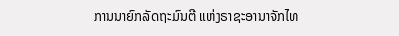ການນາຍົກລັດຖະມົນຕີ ແຫ່ງຣາຊະອານາຈັກໄທ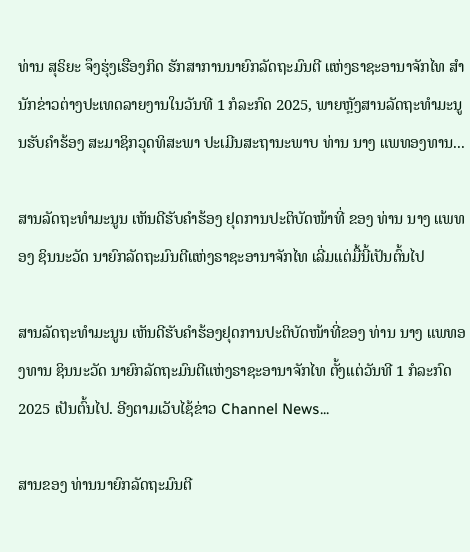ທ່ານ ສຸຣິຍະ ຈຶງຮຸ່ງເຮືອງກິດ ຮັກສາການນາຍົກລັດຖະມົນຕີ ແຫ່ງຣາຊະອານາຈັກໄທ ສຳນັກຂ່າວຕ່າງປະເທດລາຍງານໃນວັນທີ 1 ກໍລະກົດ 2025, ພາຍຫຼັງສານລັດຖະທຳມະນູນຮັບຄຳຮ້ອງ ສະມາຊິກວຸດທິສະພາ ປະເມີນສະຖານະພາບ ທ່ານ ນາງ ແພທອງທານ...

ສານລັດຖະທຳມະນູນ ເຫັນດີຮັບຄຳຮ້ອງ ຢຸດການປະຕິບັດໜ້າທີ່ ຂອງ ທ່ານ ນາງ ແພທອງ ຊິນນະວັດ ນາຍົກລັດຖະມົນຕີແຫ່ງຣາຊະອານາຈັກໄທ ເລີ່ມແຕ່ມື້ນີ້ເປັນຕົ້ນໄປ

ສານລັດຖະທຳມະນູນ ເຫັນດີຮັບຄຳຮ້ອງຢຸດການປະຕິບັດໜ້າທີ່ຂອງ ທ່ານ ນາງ ແພທອງທານ ຊິນນະວັດ ນາຍົກລັດຖະມົນຕີແຫ່ງຣາຊະອານາຈັກໄທ ຕັ້ງແຕ່ວັນທີ 1 ກໍລະກົດ 2025 ເປັນຕົ້ນໄປ. ອີງຕາມເວັບໄຊ້ຂ່າວ Channel News...

ສານຂອງ ທ່ານນາຍົກລັດຖະມົນຕີ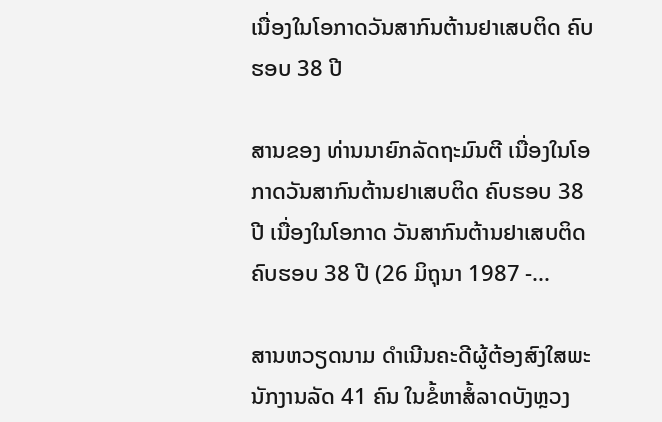ເນື່ອງໃນໂອກາດວັນສາກົນຕ້ານຢາເສບຕິດ ຄົບຮອບ 38 ປີ

ສານຂອງ ທ່ານນາຍົກລັດຖະມົນຕີ ເນື່ອງໃນໂອກາດວັນສາກົນຕ້ານຢາເສບຕິດ ຄົບຮອບ 38 ປີ ເນື່ອງໃນໂອກາດ ວັນສາກົນຕ້ານຢາເສບຕິດ ຄົບຮອບ 38 ປີ (26 ມິຖຸນາ 1987 -...

ສານຫວຽດນາມ ດຳເນີນຄະດີຜູ້ຕ້ອງສົງໃສພະນັກງານລັດ 41 ຄົນ ໃນຂໍ້ຫາສໍ້ລາດບັງຫຼວງ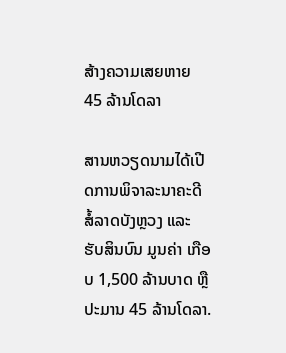ສ້າງຄວາມເສຍຫາຍ 45 ລ້ານໂດລາ

ສານຫວຽດນາມໄດ້ເປີດການພິຈາລະນາຄະດີສໍ້ລາດບັງຫຼວງ ແລະ ຮັບສິນບົນ ມູນຄ່າ ເກືອບ 1,500 ລ້ານບາດ ຫຼື ປະມານ 45 ລ້ານໂດລາ.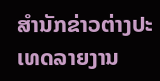ສຳນັກຂ່າວຕ່າງປະເທດລາຍງານ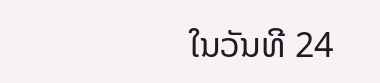ໃນວັນທີ 24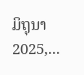ມິຖຸນາ 2025,...